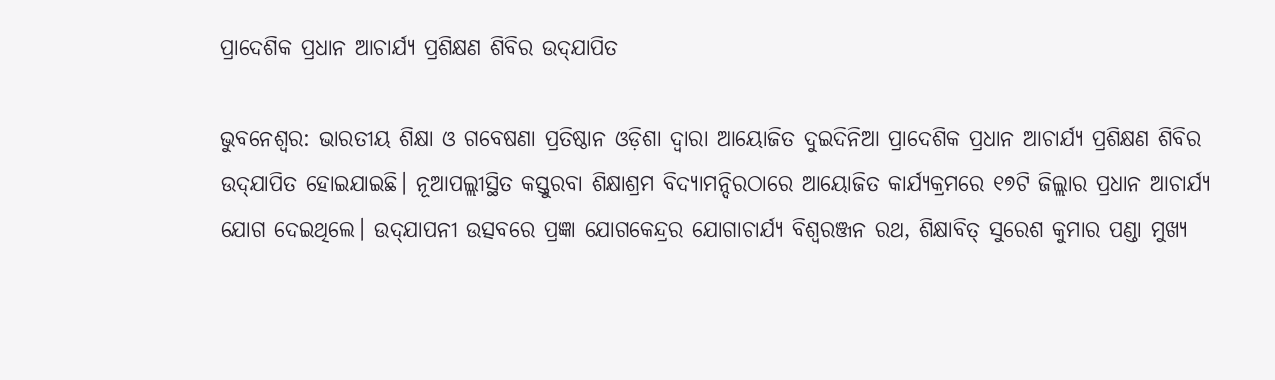ପ୍ରାଦେଶିକ ପ୍ରଧାନ ଆଚାର୍ଯ୍ୟ ପ୍ରଶିକ୍ଷଣ ଶିବିର ଉଦ୍‌ଯାପିତ

ଭୁବନେଶ୍ବର: ଭାରତୀୟ ଶିକ୍ଷା ଓ ଗବେଷଣା ପ୍ରତିଷ୍ଠାନ ଓଡ଼ିଶା ଦ୍ବାରା ଆୟୋଜିତ ଦୁଇଦିନିଆ ପ୍ରାଦେଶିକ ପ୍ରଧାନ ଆଚାର୍ଯ୍ୟ ପ୍ରଶିକ୍ଷଣ ଶିବିର ଉଦ୍‌ଯାପିତ ହୋଇଯାଇଛି। ନୂଆପଲ୍ଲୀସ୍ଥିତ କସ୍ତୁରବା ଶିକ୍ଷାଶ୍ରମ ବିଦ୍ୟାମନ୍ଦିରଠାରେ ଆୟୋଜିତ କାର୍ଯ୍ୟକ୍ରମରେ ୧୭ଟି ଜିଲ୍ଲାର ପ୍ରଧାନ ଆଚାର୍ଯ୍ୟ ଯୋଗ ଦେଇଥିଲେ। ଉଦ୍‌ଯାପନୀ ଉତ୍ସବରେ ପ୍ରଜ୍ଞା ଯୋଗକେନ୍ଦ୍ରର ଯୋଗାଚାର୍ଯ୍ୟ ବିଶ୍ବରଞ୍ଜନ ରଥ, ଶିକ୍ଷାବିତ୍ ସୁରେଶ କୁମାର ପଣ୍ଡା ମୁଖ୍ୟ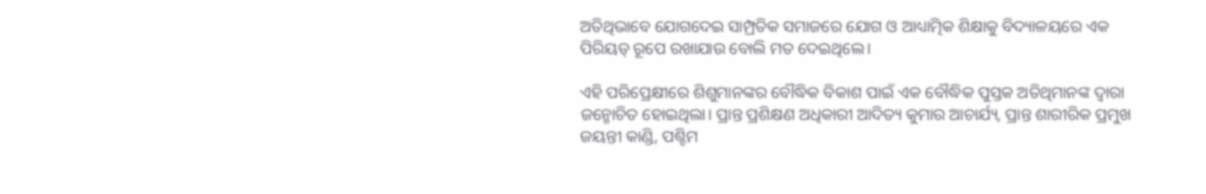ଅତିଥିଭାବେ ଯୋଗଦେଇ ସାମ୍ପ୍ରତିକ ସମାଜରେ ଯୋଗ ଓ ଆଧ୍ୟାତ୍ମିକ ଶିକ୍ଷାକୁ ବିଦ୍ୟାଳୟରେ ଏକ ପିରିୟଡ୍‌ ରୂପେ ରଖାଯାଉ ବୋଲି ମତ ଦେଇଥିଲେ।

ଏହି ପରିପ୍ରେକ୍ଷୀରେ ଶିଶୁମାନଙ୍କର ବୌଦ୍ଧିକ ବିକାଶ ପାଇଁ ଏକ ବୌଦ୍ଧିକ ପୁସ୍ତକ ଅତିଥିମାନଙ୍କ ଦ୍ବାରା ଜନ୍ମୋଚିତ ହୋଇଥିଲା। ପ୍ରାନ୍ତ ପ୍ରଶିକ୍ଷଣ ଅଧିକାରୀ ଆଦିତ୍ୟ କୁମାର ଆଚାର୍ଯ୍ୟ, ପ୍ରାନ୍ତ ଶାରୀରିକ ପ୍ରମୁଖ ଜୟନ୍ତୀ କାଣ୍ଡି, ପଶ୍ଚିମ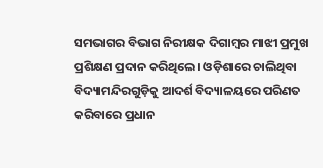ସମଭାଗର ବିଭାଗ ନିରୀକ୍ଷକ ଦିଗାମ୍ବର ମାଝୀ ପ୍ରମୁଖ ପ୍ରଶିକ୍ଷଣ ପ୍ରଦାନ କରିଥିଲେ। ଓଡ଼ିଶାରେ ଚାଲିଥିବା ବିଦ୍ୟାମନ୍ଦିରଗୁଡ଼ିକୁ ଆଦର୍ଶ ବିଦ୍ୟାଳୟରେ ପରିଣତ କରିବାରେ ପ୍ରଧାନ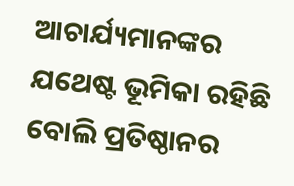ଆଚାର୍ଯ୍ୟମାନଙ୍କର ଯଥେଷ୍ଟ ଭୂମିକା ରହିଛି ବୋଲି ପ୍ରତିଷ୍ଠାନର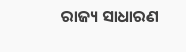ରାଜ୍ୟ ସାଧାରଣ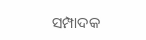ସମ୍ପାଦକ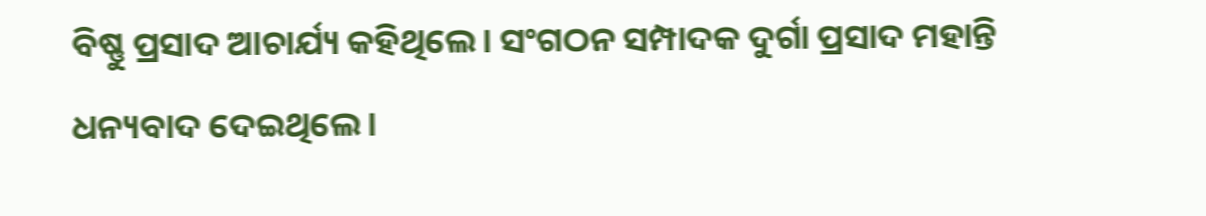ବିଷ୍ଣୁ ପ୍ରସାଦ ଆଚାର୍ଯ୍ୟ କହିଥିଲେ। ସଂଗଠନ ସମ୍ପାଦକ ଦୁର୍ଗା ପ୍ରସାଦ ମହାନ୍ତି ଧନ୍ୟବାଦ ଦେଇଥିଲେ।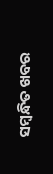ସମ୍ବନ୍ଧିତ ଖବର